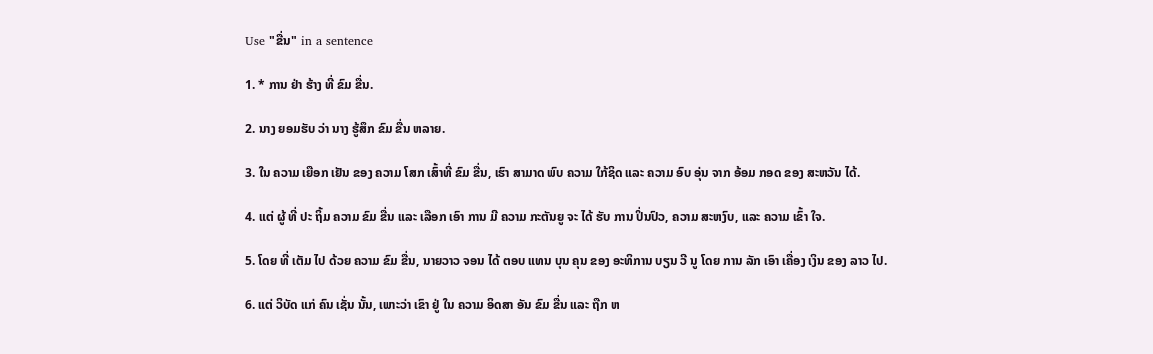Use "ຂື່ນ" in a sentence

1. * ການ ຢ່າ ຮ້າງ ທີ່ ຂົມ ຂື່ນ.

2. ນາງ ຍອມຮັບ ວ່າ ນາງ ຮູ້ສຶກ ຂົມ ຂື່ນ ຫລາຍ.

3. ໃນ ຄວາມ ເຍືອກ ເຢັນ ຂອງ ຄວາມ ໂສກ ເສົ້າທີ່ ຂົມ ຂື່ນ, ເຮົາ ສາມາດ ພົບ ຄວາມ ໃກ້ຊິດ ແລະ ຄວາມ ອົບ ອຸ່ນ ຈາກ ອ້ອມ ກອດ ຂອງ ສະຫວັນ ໄດ້.

4. ແຕ່ ຜູ້ ທີ່ ປະ ຖິ້ມ ຄວາມ ຂົມ ຂື່ນ ແລະ ເລືອກ ເອົາ ການ ມີ ຄວາມ ກະຕັນຍູ ຈະ ໄດ້ ຮັບ ການ ປິ່ນປົວ, ຄວາມ ສະຫງົບ, ແລະ ຄວາມ ເຂົ້າ ໃຈ.

5. ໂດຍ ທີ່ ເຕັມ ໄປ ດ້ວຍ ຄວາມ ຂົມ ຂື່ນ, ນາຍວາວ ຈອນ ໄດ້ ຕອບ ແທນ ບຸນ ຄຸນ ຂອງ ອະທິການ ບຽນ ວີ ນູ ໂດຍ ການ ລັກ ເອົາ ເຄື່ອງ ເງິນ ຂອງ ລາວ ໄປ.

6. ແຕ່ ວິບັດ ແກ່ ຄົນ ເຊັ່ນ ນັ້ນ, ເພາະວ່າ ເຂົາ ຢູ່ ໃນ ຄວາມ ອິດສາ ອັນ ຂົມ ຂື່ນ ແລະ ຖືກ ຫ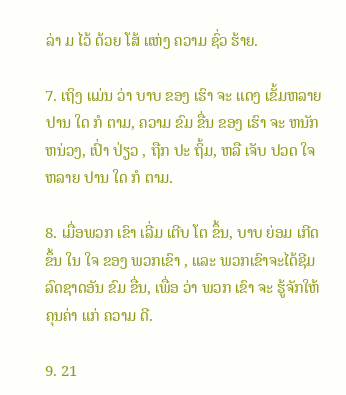ລ່າ ມ ໄວ້ ດ້ວຍ ໂສ້ ແຫ່ງ ຄວາມ ຊົ່ວ ຮ້າຍ.

7. ເຖິງ ແມ່ນ ວ່າ ບາບ ຂອງ ເຮົາ ຈະ ແດງ ເຂັ້ມຫລາຍ ປານ ໃດ ກໍ ຕາມ, ຄວາມ ຂົມ ຂື່ນ ຂອງ ເຮົາ ຈະ ຫນັກຫນ່ວງ, ເປົ່າ ປ່ຽວ , ຖືກ ປະ ຖິ້ມ, ຫລື ເຈັບ ປວດ ໃຈ ຫລາຍ ປານ ໃດ ກໍ ຕາມ.

8. ເມື່ອພວກ ເຂົາ ເລີ່ມ ເຕີບ ໂຕ ຂຶ້ນ, ບາບ ຍ່ອມ ເກີດ ຂຶ້ນ ໃນ ໃຈ ຂອງ ພວກເຂົາ , ແລະ ພວກເຂົາຈະໄດ້ຊີມ ລົດຊາດອັນ ຂົມ ຂື່ນ, ເພື່ອ ວ່າ ພວກ ເຂົາ ຈະ ຮູ້ຈັກໃຫ້ ຄຸນຄ່າ ແກ່ ຄວາມ ດີ.

9. 21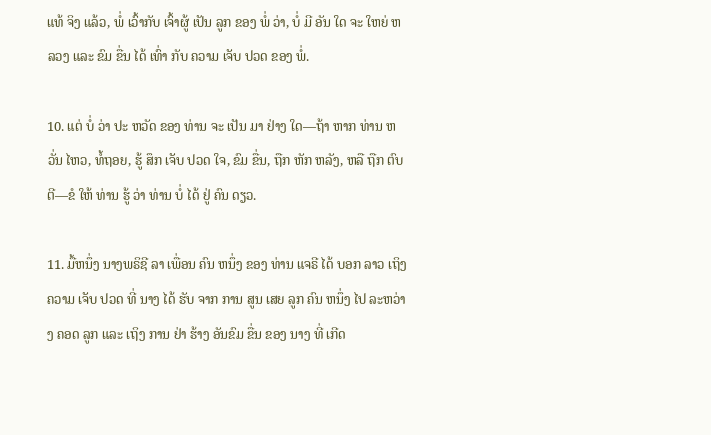ແທ້ ຈິງ ແລ້ວ, ພໍ່ ເວົ້າກັບ ເຈົ້າຜູ້ ເປັນ ລູກ ຂອງ ພໍ່ ວ່າ, ບໍ່ ມີ ອັນ ໃດ ຈະ ໃຫຍ່ ຫລວງ ແລະ ຂົມ ຂື່ນ ໄດ້ ເທົ່າ ກັບ ຄວາມ ເຈັບ ປວດ ຂອງ ພໍ່.

10. ແຕ່ ບໍ່ ວ່າ ປະ ຫວັດ ຂອງ ທ່ານ ຈະ ເປັນ ມາ ຢ່າງ ໃດ—ຖ້າ ຫາກ ທ່ານ ຫວັ່ນ ໄຫວ, ທໍ້ຖອຍ, ຮູ້ ສຶກ ເຈັບ ປວດ ໃຈ, ຂົມ ຂື່ນ, ຖືກ ຫັກ ຫລັງ, ຫລື ຖືກ ຕົບ ຕີ—ຂໍ ໃຫ້ ທ່ານ ຮູ້ ວ່າ ທ່ານ ບໍ່ ໄດ້ ຢູ່ ຄົນ ດຽວ.

11. ມື້ຫນຶ່ງ ນາງພຣິຊີ ລາ ເພື່ອນ ຄົນ ຫນຶ່ງ ຂອງ ທ່ານ ແຈຣີ ໄດ້ ບອກ ລາວ ເຖິງ ຄວາມ ເຈັບ ປວດ ທີ່ ນາງ ໄດ້ ຮັບ ຈາກ ການ ສູນ ເສຍ ລູກ ຄົນ ຫນຶ່ງ ໄປ ລະຫວ່າງ ຄອດ ລູກ ແລະ ເຖິງ ການ ຢ່າ ຮ້າງ ອັນຂົມ ຂື່ນ ຂອງ ນາງ ທີ່ ເກີດ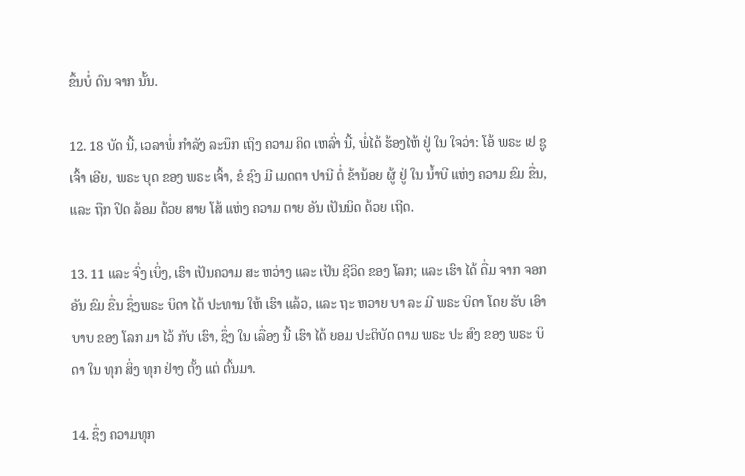ຂຶ້ນບໍ່ ດົນ ຈາກ ນັ້ນ.

12. 18 ບັດ ນີ້, ເວລາພໍ່ ກໍາລັງ ລະນຶກ ເຖິງ ຄວາມ ຄິດ ເຫລົ່າ ນີ້, ພໍ່ໄດ້ ຮ້ອງໄຫ້ ຢູ່ ໃນ ໃຈວ່າ: ໂອ້ ພຣະ ເຢ ຊູ ເຈົ້າ ເອີຍ, ພຣະ ບຸດ ຂອງ ພຣະ ເຈົ້າ, ຂໍ ຊົງ ມີ ເມດຕາ ປານີ ຕໍ່ ຂ້ານ້ອຍ ຜູ້ ຢູ່ ໃນ ນ້ຳບີ ແຫ່ງ ຄວາມ ຂົມ ຂື່ນ, ແລະ ຖືກ ປິດ ລ້ອມ ດ້ວຍ ສາຍ ໂສ້ ແຫ່ງ ຄວາມ ຕາຍ ອັນ ເປັນນິດ ດ້ວຍ ເຖີດ.

13. 11 ແລະ ຈົ່ງ ເບິ່ງ, ເຮົາ ເປັນຄວາມ ສະ ຫວ່າງ ແລະ ເປັນ ຊີວິດ ຂອງ ໂລກ; ແລະ ເຮົາ ໄດ້ ດື່ມ ຈາກ ຈອກ ອັນ ຂົມ ຂື່ນ ຊຶ່ງພຣະ ບິດາ ໄດ້ ປະທານ ໃຫ້ ເຮົາ ແລ້ວ, ແລະ ຖະ ຫວາຍ ບາ ລະ ມີ ພຣະ ບິດາ ໂດຍ ຮັບ ເອົາ ບາບ ຂອງ ໂລກ ມາ ໄວ້ ກັບ ເຮົາ, ຊຶ່ງ ໃນ ເລື່ອງ ນີ້ ເຮົາ ໄດ້ ຍອມ ປະຕິບັດ ຕາມ ພຣະ ປະ ສົງ ຂອງ ພຣະ ບິດາ ໃນ ທຸກ ສິ່ງ ທຸກ ຢ່າງ ຕັ້ງ ແຕ່ ຕົ້ນມາ.

14. ຊຶ່ງ ຄວາມທຸກ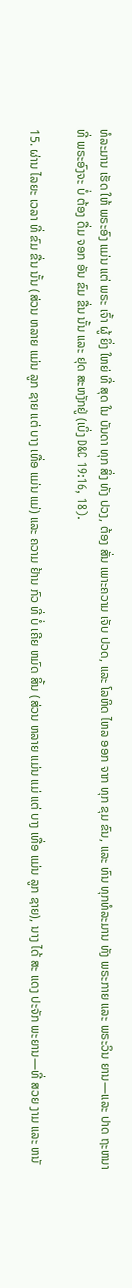ທໍລະມານ ເຮັດ ໃຫ້ ພຣະອົງ ແມ່ນ ແຕ່ ພຣະ ເຈົ້າ ຜູ້ ຍິ່ງ ໃຫຍ່ ທີ່ ສຸດ ໃນ ບັນດາ ທຸກ ສິ່ງ ທັງ ປວງ, ຕ້ອງ ສັ່ນ ເພາະຄວາມ ເຈັບ ປວດ, ແລະ ໂລຫິດ ໄຫລ ອອກ ຈາກ ທຸກ ຂຸມ ຂົນ, ແລະ ທົນ ທຸກທໍລະມານ ທັງ ພຣະກາຍ ແລະ ພຣະວິນ ຍານ—ແລະ ປາດ ຖະຫນາ ທີ່ ພຣະອົງຈະ ບໍ່ ຕ້ອງ ດື່ມ ຈອກ ອັນ ຂົມ ຂື່ນ ນັ້ນ ແລະ ຢຸດ ສະຫງັກຢູ່ (ເບິ່ງ D&C 19:16, 18).

15. ຜ່ານ ໄລຍະ ເວລາ ທີ່ ຂົມ ຂື່ນ ນັ້ນ (ສ່ວນ ຫລາຍ ແມ່ນ ລູກ ຊາຍ ແຕ່ ບາງ ເທື່ອ ແມ່ນ ແມ່) ແລະ ຄວາມ ຢ້ານ ກົວ ທີ່ ບໍ່ ເຄີຍ ຫມົດ ສິ້ນ (ສ່ວນ ຫລາຍ ແມ່ນ ແມ່ ແຕ່ ບາງ ເທື່ອ ແມ່ນ ລູກ ຊາຍ), ນາງ ໄດ້ ສະ ແດງ ປະຈັກ ພະຍານ—ທີ່ ສວຍ ງາມ ແລະ ຫນັ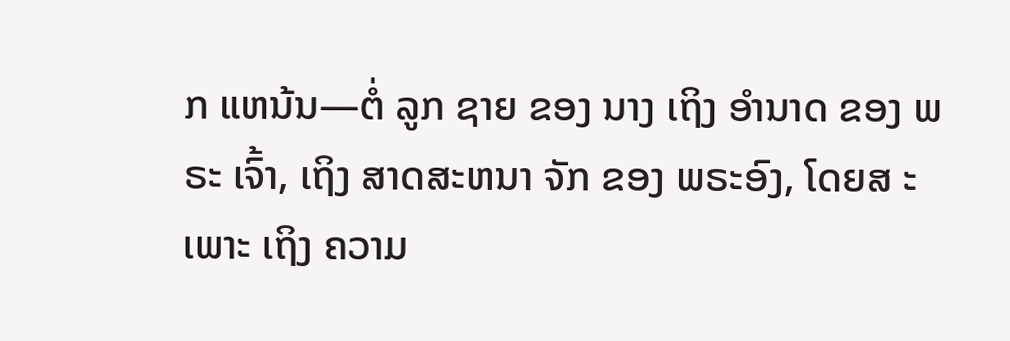ກ ແຫນ້ນ—ຕໍ່ ລູກ ຊາຍ ຂອງ ນາງ ເຖິງ ອໍານາດ ຂອງ ພຣະ ເຈົ້າ, ເຖິງ ສາດສະຫນາ ຈັກ ຂອງ ພຣະອົງ, ໂດຍສ ະ ເພາະ ເຖິງ ຄວາມ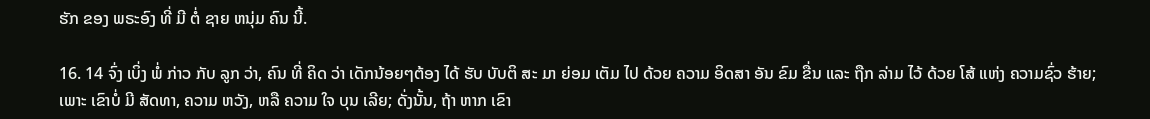ຮັກ ຂອງ ພຣະອົງ ທີ່ ມີ ຕໍ່ ຊາຍ ຫນຸ່ມ ຄົນ ນີ້.

16. 14 ຈົ່ງ ເບິ່ງ ພໍ່ ກ່າວ ກັບ ລູກ ວ່າ, ຄົນ ທີ່ ຄິດ ວ່າ ເດັກນ້ອຍໆຕ້ອງ ໄດ້ ຮັບ ບັບຕິ ສະ ມາ ຍ່ອມ ເຕັມ ໄປ ດ້ວຍ ຄວາມ ອິດສາ ອັນ ຂົມ ຂື່ນ ແລະ ຖືກ ລ່າມ ໄວ້ ດ້ວຍ ໂສ້ ແຫ່ງ ຄວາມຊົ່ວ ຮ້າຍ; ເພາະ ເຂົາບໍ່ ມີ ສັດທາ, ຄວາມ ຫວັງ, ຫລື ຄວາມ ໃຈ ບຸນ ເລີຍ; ດັ່ງນັ້ນ, ຖ້າ ຫາກ ເຂົາ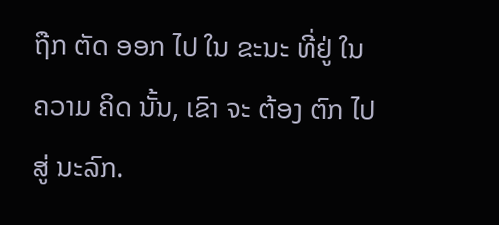ຖືກ ຕັດ ອອກ ໄປ ໃນ ຂະນະ ທີ່ຢູ່ ໃນ ຄວາມ ຄິດ ນັ້ນ, ເຂົາ ຈະ ຕ້ອງ ຕົກ ໄປ ສູ່ ນະລົກ.